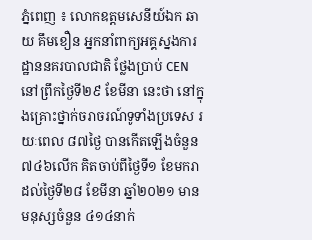ភ្នំពេញ ៖ លោកឧត្តមសេនីយ៍ឯក ឆាយ គឹមខឿន អ្នកនាំពាក្យអគ្គស្នងការដ្ឋាននគរបាលជាតិ ថ្លែងប្រាប់ CEN នៅព្រឹកថ្ងៃទី២៩ ខែមីនា នេះថា នៅក្នុងគ្រោះថ្នាក់ចរាចរណ៍ទូទាំងប្រទេស រយៈពេល ៨៧ថ្ងៃ បានកើតឡើងចំនួន ៧៤៦លើក គិតចាប់ពីថ្ងៃទី១ ខែមករា ដល់ថ្ងៃទី២៨ ខែមីនា ឆ្នាំ២០២១ មានមនុស្សចំនួន ៤១៤នាក់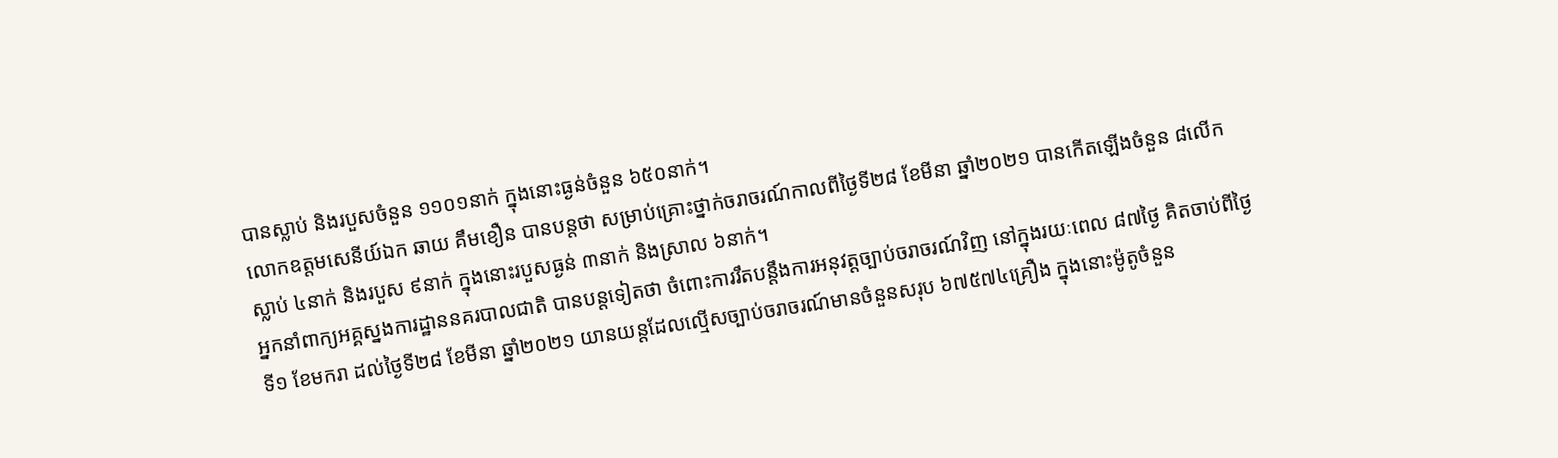បានស្លាប់ និងរបួសចំនួន ១១០១នាក់ ក្នុងនោះធ្ងន់ចំនួន ៦៥០នាក់។
លោកឧត្តមសេនីយ៍ឯក ឆាយ គឹមខឿន បានបន្តថា សម្រាប់គ្រោះថ្នាក់ចរាចរណ៍កាលពីថ្ងៃទី២៨ ខែមីនា ឆ្នាំ២០២១ បានកើតឡើងចំនួន ៨លើក ស្លាប់ ៤នាក់ និងរបួស ៩នាក់ ក្នុងនោះរបួសធ្ងន់ ៣នាក់ និងស្រាល ៦នាក់។
អ្នកនាំពាក្យអគ្គស្នងការដ្ឋាននគរបាលជាតិ បានបន្តទៀតថា ចំពោះការរឹតបន្តឹងការអនុវត្តច្បាប់ចរាចរណ៍វិញ នៅក្នុងរយៈពេល ៨៧ថ្ងៃ គិតចាប់ពីថ្ងៃទី១ ខែមករា ដល់ថ្ងៃទី២៨ ខែមីនា ឆ្នាំ២០២១ យានយន្តដែលល្មើសច្បាប់ចរាចរណ៍មានចំនួនសរុប ៦៧៥៧៤គ្រឿង ក្នុងនោះម៉ូតូចំនួន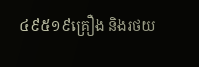៤៩៥១៩គ្រឿង និងរថយ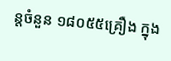ន្តចំនួន ១៨០៥៥គ្រឿង ក្នុង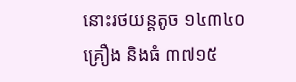នោះរថយន្តតូច ១៤៣៤០គ្រឿង និងធំ ៣៧១៥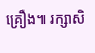គ្រឿង៕ រក្សាសិ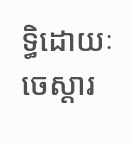ទ្ធិដោយៈ ចេស្តារ